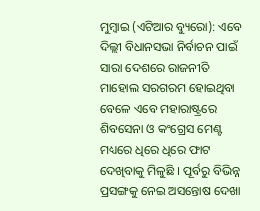ମୁମ୍ବାଇ (ଏଟିଆର ବ୍ୟୁରୋ): ଏବେ ଦିଲ୍ଲୀ ବିଧାନସଭା ନିର୍ବାଚନ ପାଇଁ ସାରା ଦେଶରେ ରାଜନୀତି ମାହୋଲ ସରଗରମ ହୋଇଥିବା ବେଳେ ଏବେ ମହାରାଷ୍ଟ୍ରରେ ଶିବସେନା ଓ କଂଗ୍ରେସ ମେଣ୍ଟ ମଧ୍ୟରେ ଧିରେ ଧିରେ ଫାଟ ଦେଖିବାକୁ ମିଳୁଛି । ପୂର୍ବରୁ ବିଭିନ୍ନ ପ୍ରସଙ୍ଗକୁ ନେଇ ଅସନ୍ତୋଷ ଦେଖା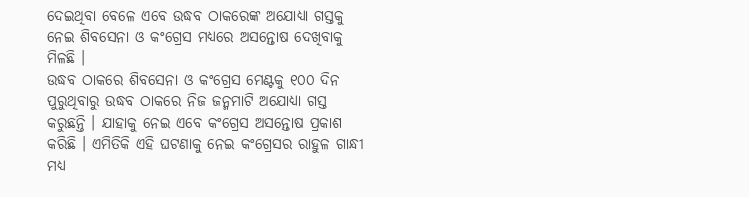ଦେଇଥିବା ବେଳେ ଏବେ ଉଦ୍ଧବ ଠାକରେଙ୍କ ଅଯୋଧ୍ୟା ଗସ୍ତକୁ ନେଇ ଶିବସେନା ଓ କଂଗ୍ରେସ ମଧ୍ୟରେ ଅସନ୍ତୋଷ ଦେଖିବାକୁ ମିଳଛି ।
ଉଦ୍ଧବ ଠାକରେ ଶିବସେନା ଓ କଂଗ୍ରେସ ମେଣ୍ଟକୁ ୧୦୦ ଦିନ ପୁରୁଥିବାରୁ ଉଦ୍ଧବ ଠାକରେ ନିଜ ଜନ୍ମମାଟି ଅଯୋଧ୍ୟା ଗସ୍ତ କରୁଛନ୍ତି । ଯାହାକୁ ନେଇ ଏବେ କଂଗ୍ରେସ ଅସନ୍ତୋଷ ପ୍ରକାଶ କରିଛି । ଏମିତିକି ଏହି ଘଟଣାକୁ ନେଇ କଂଗ୍ରେସର ରାହୁଳ ଗାନ୍ଧୀ ମଧ୍ୟ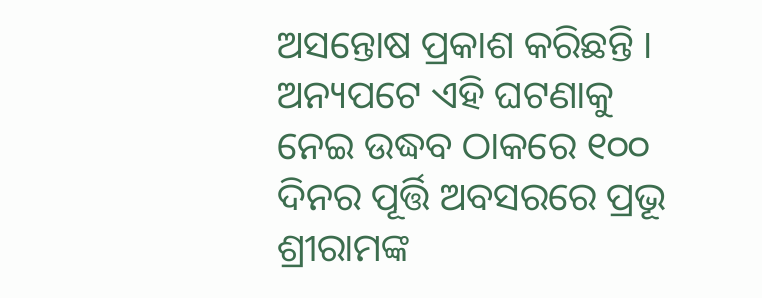ଅସନ୍ତୋଷ ପ୍ରକାଶ କରିଛନ୍ତି । ଅନ୍ୟପଟେ ଏହି ଘଟଣାକୁ ନେଇ ଉଦ୍ଧବ ଠାକରେ ୧୦୦ ଦିନର ପୂର୍ତ୍ତି ଅବସରରେ ପ୍ରଭୂ ଶ୍ରୀରାମଙ୍କ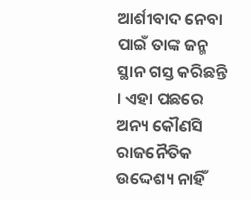ଆର୍ଶୀବାଦ ନେବା ପାଇଁ ତାଙ୍କ ଜନ୍ମ ସ୍ଥାନ ଗସ୍ତ କରିଛନ୍ତି । ଏହା ପଛରେ ଅନ୍ୟ କୌଣସି ରାଜନୈତିକ ଉଦ୍ଦେଶ୍ୟ ନାହିଁ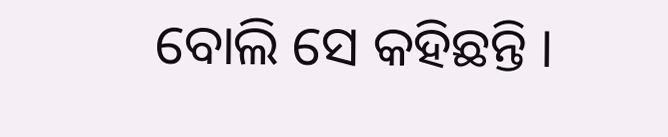ବୋଲି ସେ କହିଛନ୍ତି ।